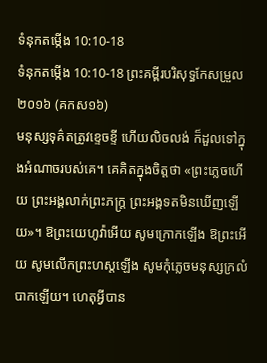ទំនុកតម្កើង 10:10-18
ទំនុកតម្កើង 10:10-18 ព្រះគម្ពីរបរិសុទ្ធកែសម្រួល ២០១៦ (គកស១៦)
មនុស្សទុគ៌តត្រូវខ្ទេចខ្ទី ហើយលិចលង់ ក៏ដួលទៅក្នុងអំណាចរបស់គេ។ គេគិតក្នុងចិត្តថា «ព្រះភ្លេចហើយ ព្រះអង្គលាក់ព្រះភក្ត្រ ព្រះអង្គទតមិនឃើញឡើយ»។ ឱព្រះយេហូវ៉ាអើយ សូមក្រោកឡើង ឱព្រះអើយ សូមលើកព្រះហស្តឡើង សូមកុំភ្លេចមនុស្សក្រលំបាកឡើយ។ ហេតុអ្វីបាន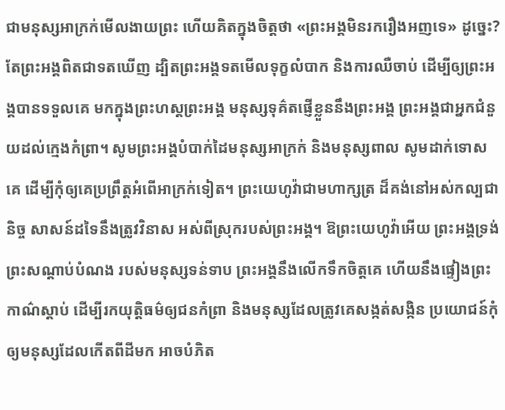ជាមនុស្សអាក្រក់មើលងាយព្រះ ហើយគិតក្នុងចិត្តថា «ព្រះអង្គមិនរករឿងអញទេ» ដូច្នេះ? តែព្រះអង្គពិតជាទតឃើញ ដ្បិតព្រះអង្គទតមើលទុក្ខលំបាក និងការឈឺចាប់ ដើម្បីឲ្យព្រះអង្គបានទទួលគេ មកក្នុងព្រះហស្តព្រះអង្គ មនុស្សទុគ៌តផ្ញើខ្លួននឹងព្រះអង្គ ព្រះអង្គជាអ្នកជំនួយដល់ក្មេងកំព្រា។ សូមព្រះអង្គបំបាក់ដៃមនុស្សអាក្រក់ និងមនុស្សពាល សូមដាក់ទោសគេ ដើម្បីកុំឲ្យគេប្រព្រឹត្តអំពើអាក្រក់ទៀត។ ព្រះយេហូវ៉ាជាមហាក្សត្រ ដ៏គង់នៅអស់កល្បជានិច្ច សាសន៍ដទៃនឹងត្រូវវិនាស អស់ពីស្រុករបស់ព្រះអង្គ។ ឱព្រះយេហូវ៉ាអើយ ព្រះអង្គទ្រង់ព្រះសណ្ដាប់បំណង របស់មនុស្សទន់ទាប ព្រះអង្គនឹងលើកទឹកចិត្តគេ ហើយនឹងផ្ទៀងព្រះកាណ៌ស្ដាប់ ដើម្បីរកយុត្តិធម៌ឲ្យជនកំព្រា និងមនុស្សដែលត្រូវគេសង្កត់សង្កិន ប្រយោជន៍កុំឲ្យមនុស្សដែលកើតពីដីមក អាចបំភិត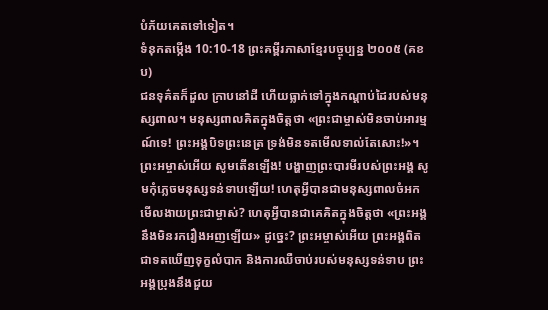បំភ័យគេតទៅទៀត។
ទំនុកតម្កើង 10:10-18 ព្រះគម្ពីរភាសាខ្មែរបច្ចុប្បន្ន ២០០៥ (គខប)
ជនទុគ៌តក៏ដួល ក្រាបនៅដី ហើយធ្លាក់ទៅក្នុងកណ្ដាប់ដៃរបស់មនុស្សពាល។ មនុស្សពាលគិតក្នុងចិត្តថា «ព្រះជាម្ចាស់មិនចាប់អារម្មណ៍ទេ! ព្រះអង្គបិទព្រះនេត្រ ទ្រង់មិនទតមើលទាល់តែសោះ!»។ ព្រះអម្ចាស់អើយ សូមតើនឡើង! បង្ហាញព្រះបារមីរបស់ព្រះអង្គ សូមកុំភ្លេចមនុស្សទន់ទាបឡើយ! ហេតុអ្វីបានជាមនុស្សពាលចំអក មើលងាយព្រះជាម្ចាស់? ហេតុអ្វីបានជាគេគិតក្នុងចិត្តថា «ព្រះអង្គនឹងមិនរករឿងអញឡើយ» ដូច្នេះ? ព្រះអម្ចាស់អើយ ព្រះអង្គពិតជាទតឃើញទុក្ខលំបាក និងការឈឺចាប់របស់មនុស្សទន់ទាប ព្រះអង្គប្រុងនឹងជួយ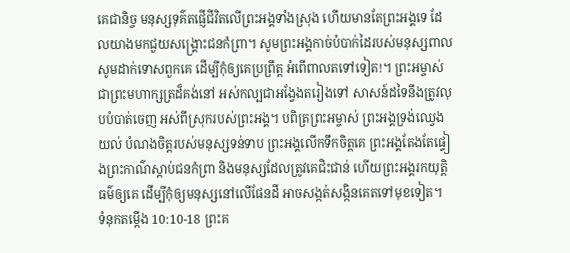គេជានិច្ច មនុស្សទុគ៌តផ្ញើជីវិតលើព្រះអង្គទាំងស្រុង ហើយមានតែព្រះអង្គទេ ដែលយាងមកជួយសង្គ្រោះជនកំព្រា។ សូមព្រះអង្គកាច់បំបាក់ដៃរបស់មនុស្សពាល សូមដាក់ទោសពួកគេ ដើម្បីកុំឲ្យគេប្រព្រឹត្ត អំពើពាលតទៅទៀត!។ ព្រះអម្ចាស់ជាព្រះមហាក្សត្រដ៏គង់នៅ អស់កល្បជាអង្វែងតរៀងទៅ សាសន៍ដទៃនឹងត្រូវលុបបំបាត់ចេញ អស់ពីស្រុករបស់ព្រះអង្គ។ បពិត្រព្រះអម្ចាស់ ព្រះអង្គទ្រង់ឈ្វេងយល់ បំណងចិត្តរបស់មនុស្សទន់ទាប ព្រះអង្គលើកទឹកចិត្តគេ ព្រះអង្គតែងតែផ្ទៀងព្រះកាណ៌ស្ដាប់ជនកំព្រា និងមនុស្សដែលត្រូវគេជិះជាន់ ហើយព្រះអង្គរកយុត្តិធម៌ឲ្យគេ ដើម្បីកុំឲ្យមនុស្សនៅលើផែនដី អាចសង្កត់សង្កិនគេតទៅមុខទៀត។
ទំនុកតម្កើង 10:10-18 ព្រះគ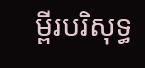ម្ពីរបរិសុទ្ធ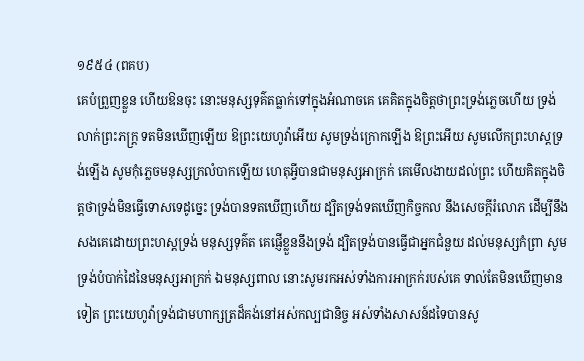១៩៥៤ (ពគប)
គេបំព្រួញខ្លួន ហើយឱនចុះ នោះមនុស្សទុគ៌តធ្លាក់ទៅក្នុងអំណាចគេ គេគិតក្នុងចិត្តថាព្រះទ្រង់ភ្លេចហើយ ទ្រង់លាក់ព្រះភក្ត្រ ទតមិនឃើញឡើយ ឱព្រះយេហូវ៉ាអើយ សូមទ្រង់ក្រោកឡើង ឱព្រះអើយ សូមលើកព្រះហស្តទ្រង់ឡើង សូមកុំភ្លេចមនុស្សក្រលំបាកឡើយ ហេតុអ្វីបានជាមនុស្សអាក្រក់ គេមើលងាយដល់ព្រះ ហើយគិតក្នុងចិត្តថាទ្រង់មិនធ្វើទោសទេដូច្នេះ ទ្រង់បានទតឃើញហើយ ដ្បិតទ្រង់ទតឃើញកិច្ចកល នឹងសេចក្ដីរំលោភ ដើម្បីនឹងសងគេដោយព្រះហស្តទ្រង់ មនុស្សទុគ៌ត គេផ្ញើខ្លួននឹងទ្រង់ ដ្បិតទ្រង់បានធ្វើជាអ្នកជំនួយ ដល់មនុស្សកំព្រា សូមទ្រង់បំបាក់ដៃនៃមនុស្សអាក្រក់ ឯមនុស្សពាល នោះសូមរកអស់ទាំងការអាក្រក់របស់គេ ទាល់តែមិនឃើញមានទៀត ព្រះយេហូវ៉ាទ្រង់ជាមហាក្សត្រដ៏គង់នៅអស់កល្បជានិច្ច អស់ទាំងសាសន៍ដទៃបានសូ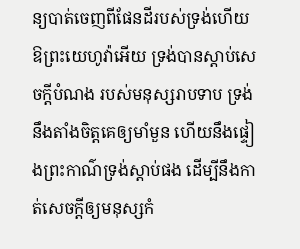ន្យបាត់ចេញពីផែនដីរបស់ទ្រង់ហើយ ឱព្រះយេហូវ៉ាអើយ ទ្រង់បានស្តាប់សេចក្ដីបំណង របស់មនុស្សរាបទាប ទ្រង់នឹងតាំងចិត្តគេឲ្យមាំមួន ហើយនឹងផ្ទៀងព្រះកាណ៌ទ្រង់ស្តាប់ផង ដើម្បីនឹងកាត់សេចក្ដីឲ្យមនុស្សកំ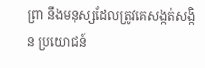ព្រា នឹងមនុស្សដែលត្រូវគេសង្កត់សង្កិន ប្រយោជន៍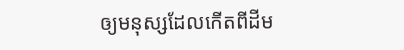ឲ្យមនុស្សដែលកើតពីដីម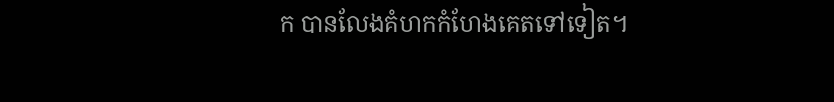ក បានលែងគំហកកំហែងគេតទៅទៀត។